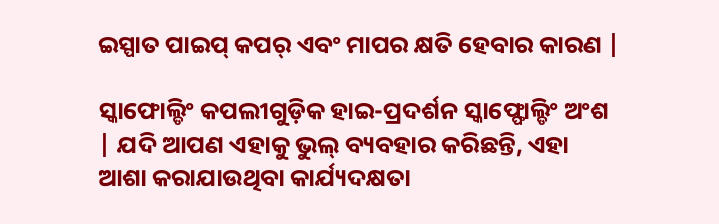ଇସ୍ପାତ ପାଇପ୍ କପର୍ ଏବଂ ମାପର କ୍ଷତି ହେବାର କାରଣ |

ସ୍କାଫୋଲ୍ଡିଂ କପଲୀଗୁଡ଼ିକ ହାଇ-ପ୍ରଦର୍ଶନ ସ୍କାଫ୍ଫୋଲ୍ଡିଂ ଅଂଶ | ଯଦି ଆପଣ ଏହାକୁ ଭୁଲ୍ ବ୍ୟବହାର କରିଛନ୍ତି, ଏହା ଆଶା କରାଯାଉଥିବା କାର୍ଯ୍ୟଦକ୍ଷତା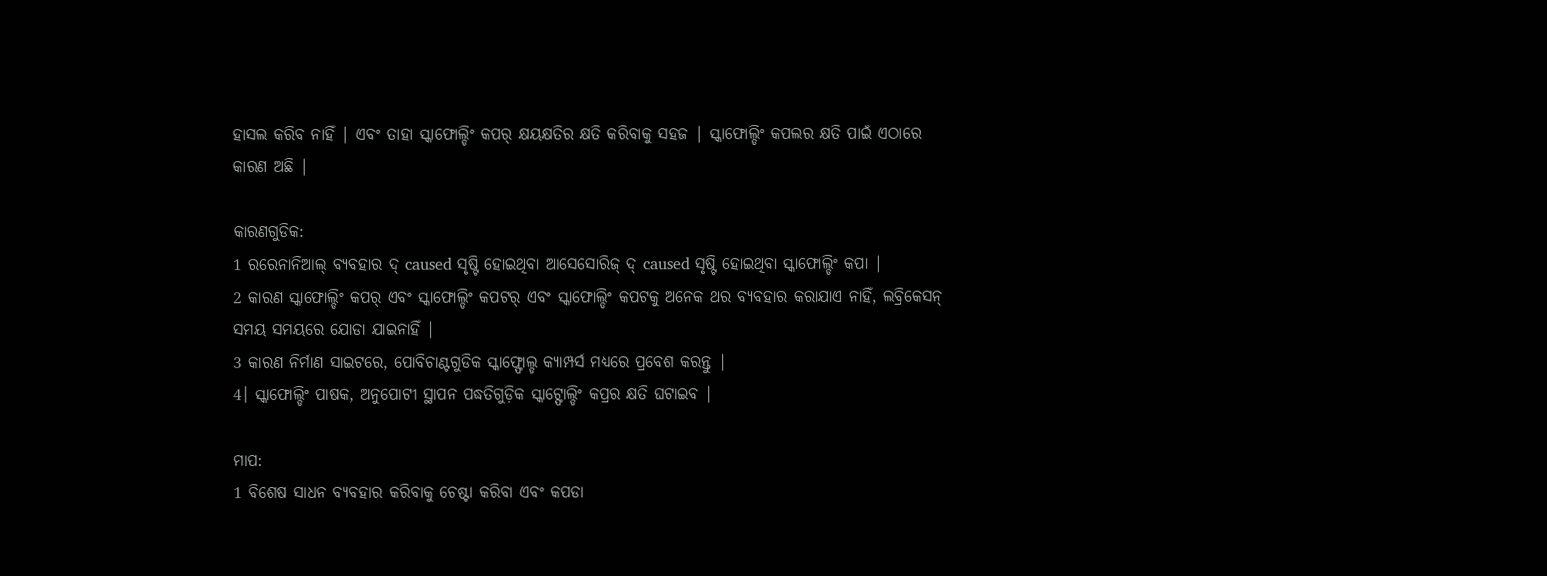ହାସଲ କରିବ ନାହିଁ | ଏବଂ ତାହା ସ୍କାଫୋଲ୍ଡିଂ କପର୍ କ୍ଷୟକ୍ଷତିର କ୍ଷତି କରିବାକୁ ସହଜ | ସ୍କାଫୋଲ୍ଡିଂ କପଲର କ୍ଷତି ପାଇଁ ଏଠାରେ କାରଣ ଅଛି |

କାରଣଗୁଡିକ:
1 ରରେନାନିଆଲ୍ ବ୍ୟବହାର ଦ୍ caused ସୃଷ୍ଟି ହୋଇଥିବା ଆସେସୋରିଜ୍ ଦ୍ caused ସୃଷ୍ଟି ହୋଇଥିବା ସ୍କାଫୋଲ୍ଡିଂ କପା |
2 କାରଣ ସ୍କାଫୋଲ୍ଡିଂ କପର୍ ଏବଂ ସ୍କାଫୋଲ୍ଡିଂ କପଟର୍ ଏବଂ ସ୍କାଫୋଲ୍ଡିଂ କପଟକୁ ଅନେକ ଥର ବ୍ୟବହାର କରାଯାଏ ନାହିଁ, ଲବ୍ରିକେସନ୍ ସମୟ ସମୟରେ ଯୋଡା ଯାଇନାହିଁ |
3 କାରଣ ନିର୍ମାଣ ସାଇଟରେ, ପୋବିଚାଣ୍ଟଗୁଡିକ ସ୍କାଫ୍ଫୋଲ୍ଡ କ୍ୟାମ୍ପର୍ସ ମଧ୍ୟରେ ପ୍ରବେଶ କରନ୍ତୁ |
4। ସ୍କାଫୋଲ୍ଡିଂ ପାଷକ, ଅନୁପୋଟୀ ସ୍ଥାପନ ପଦ୍ଧତିଗୁଡ଼ିକ ସ୍କାଟ୍ଫୋଲ୍ଡିଂ କପ୍ରର କ୍ଷତି ଘଟାଇବ |

ମାପ:
1 ବିଶେଷ ସାଧନ ବ୍ୟବହାର କରିବାକୁ ଚେଷ୍ଟା କରିବା ଏବଂ କପଡା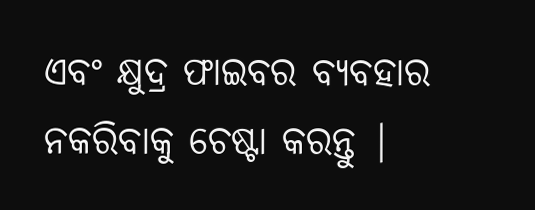ଏବଂ କ୍ଷୁଦ୍ର ଫାଇବର ବ୍ୟବହାର ନକରିବାକୁ ଚେଷ୍ଟା କରନ୍ତୁ |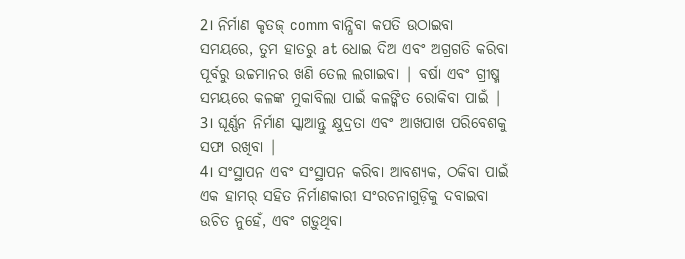2। ନିର୍ମାଣ କୃତଜ୍ comm ବାନ୍ଧିବା କପତି ଉଠାଇବା ସମୟରେ, ତୁମ ହାତରୁ at ଧୋଇ ଦିଅ ଏବଂ ଅଗ୍ରଗତି କରିବା ପୂର୍ବରୁ ଉଚ୍ଚମାନର ଖଣି ତେଲ ଲଗାଇବା | ବର୍ଷା ଏବଂ ଗ୍ରୀଷ୍ମ ସମୟରେ କଳଙ୍କ ମୁକାବିଲା ପାଇଁ କଳଙ୍କିତ ରୋକିବା ପାଇଁ |
3। ଘୂର୍ଣ୍ଣନ ନିର୍ମାଣ ସ୍କାଆନ୍ତୁ କ୍ଷୁଦ୍ରତା ଏବଂ ଆଖପାଖ ପରିବେଶକୁ ସଫା ରଖିବା |
4। ସଂସ୍ଥାପନ ଏବଂ ସଂସ୍ଥାପନ କରିବା ଆବଶ୍ୟକ, ଠକିବା ପାଇଁ ଏକ ହାମର୍ ସହିତ ନିର୍ମାଣକାରୀ ସଂରଚନାଗୁଡ଼ିକୁ ଦବାଇବା ଉଚିତ ନୁହେଁ, ଏବଂ ଗଡ଼ୁଥିବା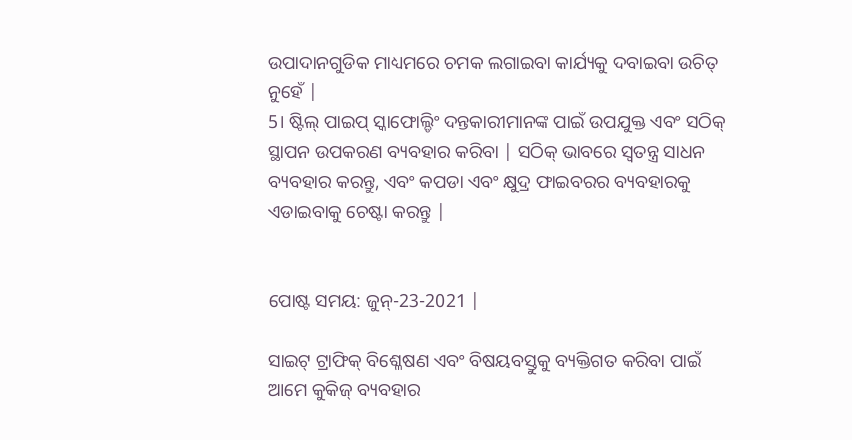ଉପାଦାନଗୁଡିକ ମାଧ୍ୟମରେ ଚମକ ଲଗାଇବା କାର୍ଯ୍ୟକୁ ଦବାଇବା ଉଚିତ୍ ନୁହେଁ |
5। ଷ୍ଟିଲ୍ ପାଇପ୍ ସ୍କାଫୋଲ୍ଡିଂ ଦନ୍ତକାରୀମାନଙ୍କ ପାଇଁ ଉପଯୁକ୍ତ ଏବଂ ସଠିକ୍ ସ୍ଥାପନ ଉପକରଣ ବ୍ୟବହାର କରିବା | ସଠିକ୍ ଭାବରେ ସ୍ୱତନ୍ତ୍ର ସାଧନ ବ୍ୟବହାର କରନ୍ତୁ, ଏବଂ କପଡା ଏବଂ କ୍ଷୁଦ୍ର ଫାଇବରର ବ୍ୟବହାରକୁ ଏଡାଇବାକୁ ଚେଷ୍ଟା କରନ୍ତୁ |


ପୋଷ୍ଟ ସମୟ: ଜୁନ୍-23-2021 |

ସାଇଟ୍ ଟ୍ରାଫିକ୍ ବିଶ୍ଳେଷଣ ଏବଂ ବିଷୟବସ୍ତୁକୁ ବ୍ୟକ୍ତିଗତ କରିବା ପାଇଁ ଆମେ କୁକିଜ୍ ବ୍ୟବହାର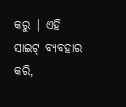କରୁ | ଏହି ସାଇଟ୍ ବ୍ୟବହାର କରି,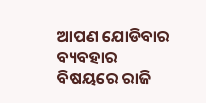ଆପଣ ଯୋଡିବାର ବ୍ୟବହାର ବିଷୟରେ ରାଜି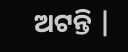ଅଟନ୍ତି |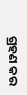ଗ୍ରହଣ କର